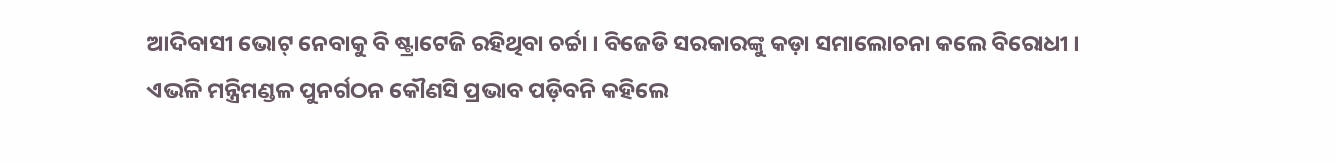ଆଦିବାସୀ ଭୋଟ୍ ନେବାକୁ ବି ଷ୍ଟ୍ରାଟେଜି ରହିଥିବା ଚର୍ଚ୍ଚା । ବିଜେଡି ସରକାରଙ୍କୁ କଡ଼ା ସମାଲୋଚନା କଲେ ବିରୋଧୀ । ଏଭଳି ମନ୍ତ୍ରିମଣ୍ଡଳ ପୁନର୍ଗଠନ କୌଣସି ପ୍ରଭାବ ପଡ଼ିବନି କହିଲେ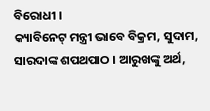ବିରୋଧୀ ।
କ୍ୟାବିନେଟ୍ ମନ୍ତ୍ରୀ ଭାବେ ବିକ୍ରମ, ସୁଦାମ, ସାରଦାଙ୍କ ଶପଥପାଠ । ଆରୁଖଙ୍କୁ ଅର୍ଥ,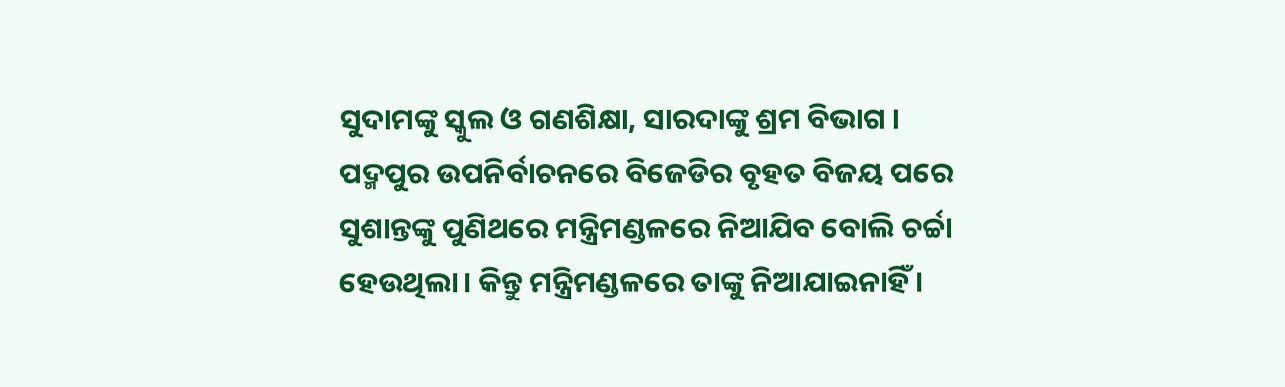ସୁଦାମଙ୍କୁ ସ୍କୁଲ ଓ ଗଣଶିକ୍ଷା, ସାରଦାଙ୍କୁ ଶ୍ରମ ବିଭାଗ ।
ପଦ୍ମପୁର ଉପନିର୍ବାଚନରେ ବିଜେଡିର ବୃହତ ବିଜୟ ପରେ ସୁଶାନ୍ତଙ୍କୁ ପୁଣିଥରେ ମନ୍ତ୍ରିମଣ୍ଡଳରେ ନିଆଯିବ ବୋଲି ଚର୍ଚ୍ଚା ହେଉଥିଲା। କିନ୍ତୁ ମନ୍ତ୍ରିମଣ୍ଡଳରେ ତାଙ୍କୁ ନିଆଯାଇନାହିଁ ।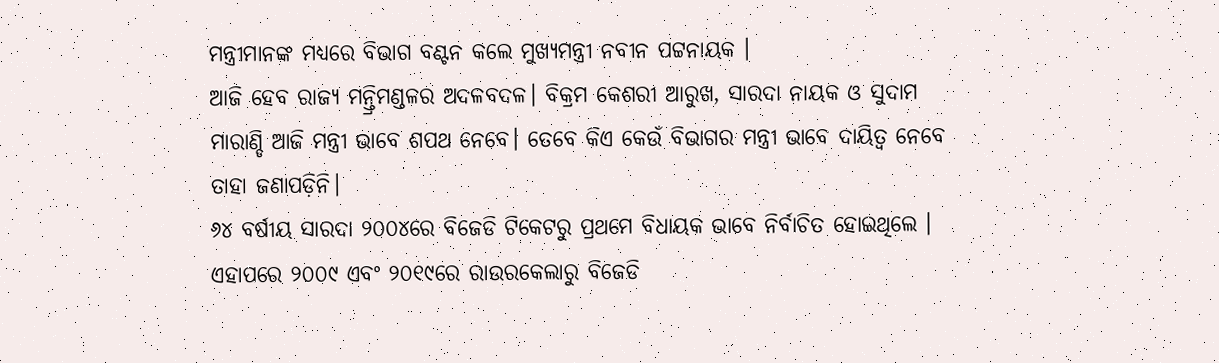ମନ୍ତ୍ରୀମାନଙ୍କ ମଧ୍ୟରେ ବିଭାଗ ବଣ୍ଟନ କଲେ ମୁଖ୍ୟମନ୍ତ୍ରୀ ନବୀନ ପଟ୍ଟନାୟକ ।
ଆଜି ହେବ ରାଜ୍ୟ ମନ୍ତ୍ରିମଣ୍ଡଳର ଅଦଳବଦଳ। ବିକ୍ରମ କେଶରୀ ଆରୁଖ, ସାରଦା ନାୟକ ଓ ସୁଦାମ ମାରାଣ୍ଡି ଆଜି ମନ୍ତ୍ରୀ ଭାବେ ଶପଥ ନେବେ। ତେବେ କିଏ କେଉଁ ବିଭାଗର ମନ୍ତ୍ରୀ ଭାବେ ଦାୟିତ୍ୱ ନେବେ ତାହା ଜଣାପଡ଼ିନି।
୬୪ ବର୍ଷୀୟ ସାରଦା ୨୦୦୪ରେ ବିଜେଡି ଟିକେଟରୁ ପ୍ରଥମେ ବିଧାୟକ ଭାବେ ନିର୍ବାଚିତ ହୋଇଥିଲେ । ଏହାପରେ ୨୦୦୯ ଏବଂ ୨୦୧୯ରେ ରାଉରକେଲାରୁ ବିଜେଡି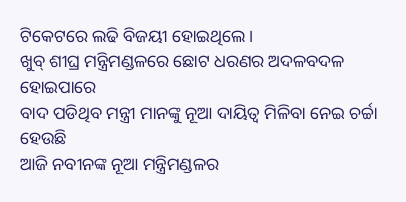ଟିକେଟରେ ଲଢି ବିଜୟୀ ହୋଇଥିଲେ ।
ଖୁବ୍ ଶୀଘ୍ର ମନ୍ତ୍ରିମଣ୍ଡଳରେ ଛୋଟ ଧରଣର ଅଦଳବଦଳ ହୋଇପାରେ
ବାଦ ପଡିଥିବ ମନ୍ତ୍ରୀ ମାନଙ୍କୁ ନୂଆ ଦାୟିତ୍ୱ ମିଳିବା ନେଇ ଚର୍ଚ୍ଚା ହେଉଛି
ଆଜି ନବୀନଙ୍କ ନୂଆ ମନ୍ତ୍ରିମଣ୍ଡଳର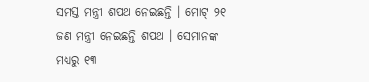ସମସ୍ତ ମନ୍ତ୍ରୀ ଶପଥ ନେଇଛନ୍ତି । ମୋଟ୍ ୨୧ ଜଣ ମନ୍ତ୍ରୀ ନେଇଛନ୍ତି ଶପଥ । ସେମାନଙ୍କ ମଧ୍ୟରୁ ୧୩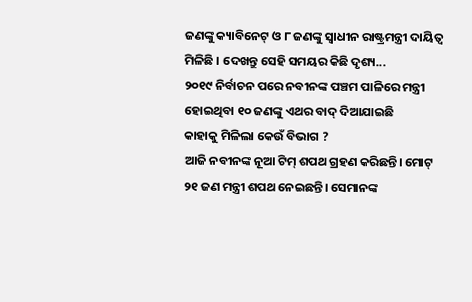ଜଣଙ୍କୁ କ୍ୟାବିନେଟ୍ ଓ ୮ ଜଣଙ୍କୁ ସ୍ୱାଧୀନ ରାଷ୍ଟ୍ରମନ୍ତ୍ରୀ ଦାୟିତ୍ୱ ମିଳିଛି । ଦେଖନ୍ତୁ ସେହି ସମୟର କିଛି ଦୃଶ୍ୟ...
୨୦୧୯ ନିର୍ବାଚନ ପରେ ନବୀନଙ୍କ ପଞ୍ଚମ ପାଳିରେ ମନ୍ତ୍ରୀ ହୋଇଥିବା ୧୦ ଜଣଙ୍କୁ ଏଥର ବାଦ୍ ଦିଆଯାଇଛି
କାହାକୁ ମିଳିଲା କେଉଁ ବିଭାଗ ?
ଆଜି ନବୀନଙ୍କ ନୂଆ ଟିମ୍ ଶପଥ ଗ୍ରହଣ କରିଛନ୍ତି। ମୋଟ୍ ୨୧ ଜଣ ମନ୍ତ୍ରୀ ଶପଥ ନେଇଛନ୍ତି। ସେମାନଙ୍କ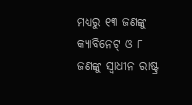ମଧ୍ୟରୁ ୧୩ ଜଣଙ୍କୁ କ୍ୟାବିନେଟ୍ ଓ ୮ ଜଣଙ୍କୁ ସ୍ୱାଧୀନ ରାଷ୍ଟ୍ର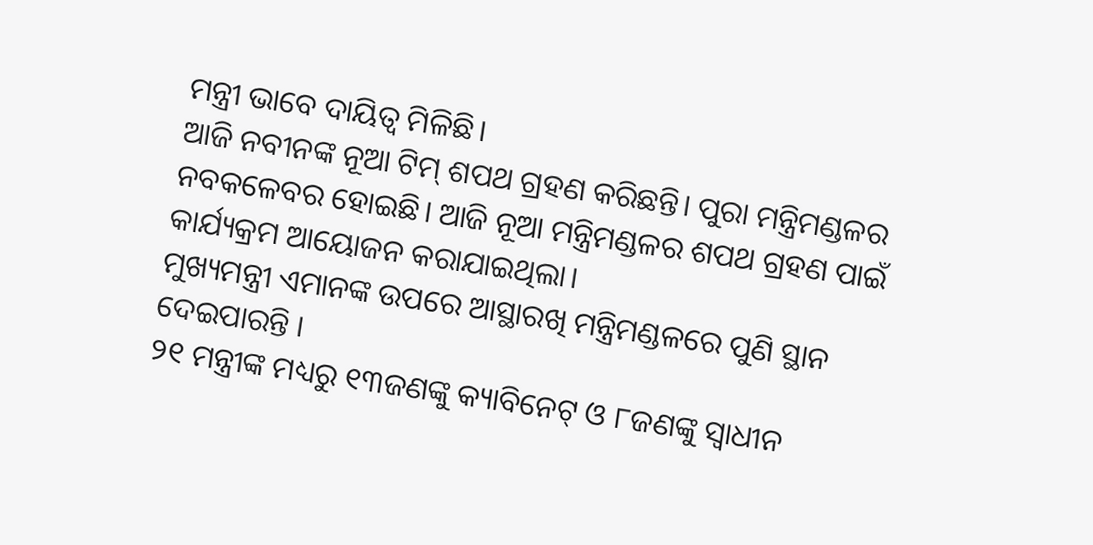ମନ୍ତ୍ରୀ ଭାବେ ଦାୟିତ୍ୱ ମିଳିଛି।
ଆଜି ନବୀନଙ୍କ ନୂଆ ଟିମ୍ ଶପଥ ଗ୍ରହଣ କରିଛନ୍ତି। ପୁରା ମନ୍ତ୍ରିମଣ୍ଡଳର ନବକଳେବର ହୋଇଛି। ଆଜି ନୂଆ ମନ୍ତ୍ରିମଣ୍ଡଳର ଶପଥ ଗ୍ରହଣ ପାଇଁ କାର୍ଯ୍ୟକ୍ରମ ଆୟୋଜନ କରାଯାଇଥିଲା।
ମୁଖ୍ୟମନ୍ତ୍ରୀ ଏମାନଙ୍କ ଉପରେ ଆସ୍ଥାରଖି ମନ୍ତ୍ରିମଣ୍ଡଳରେ ପୁଣି ସ୍ଥାନ ଦେଇପାରନ୍ତି ।
୨୧ ମନ୍ତ୍ରୀଙ୍କ ମଧ୍ୟରୁ ୧୩ଜଣଙ୍କୁ କ୍ୟାବିନେଟ୍ ଓ ୮ଜଣଙ୍କୁ ସ୍ୱାଧୀନ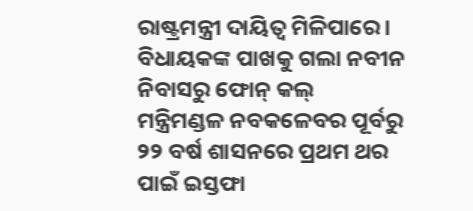ରାଷ୍ଟ୍ରମନ୍ତ୍ରୀ ଦାୟିତ୍ୱ ମିଳିପାରେ।
ବିଧାୟକଙ୍କ ପାଖକୁ ଗଲା ନବୀନ ନିବାସରୁ ଫୋନ୍ କଲ୍
ମନ୍ତ୍ରିମଣ୍ଡଳ ନବକଳେବର ପୂର୍ବରୁ ୨୨ ବର୍ଷ ଶାସନରେ ପ୍ରଥମ ଥର ପାଇଁ ଇସ୍ତଫା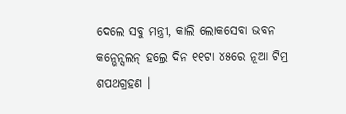ଦେଲେ ସବୁ ମନ୍ତ୍ରୀ, କାଲି ଲୋକସେବା ଭବନ କନ୍ଭେନ୍ସଲନ୍ ହଲ୍ରେ ଦିନ ୧୧ଟା ୪୫ରେ ନୂଆ ଟିମ୍ର ଶପଥଗ୍ରହଣ ।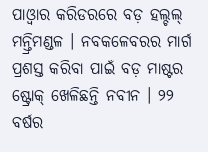ପାଓ୍ୱାର କରିଡରରେ ବଡ଼ ହଲ୍ଚଲ୍ ମନ୍ତ୍ରିମଣ୍ଡଳ । ନବକଳେବରର ମାର୍ଗ ପ୍ରଶସ୍ତ କରିବା ପାଇଁ ବଡ଼ ମାଷ୍ଟର ଷ୍ଟ୍ରୋକ୍ ଖେଳିଛନ୍ତି ନବୀନ । ୨୨ ବର୍ଷର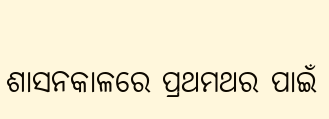ଶାସନକାଳରେ ପ୍ରଥମଥର ପାଇଁ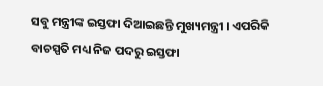ସବୁ ମନ୍ତ୍ରୀଙ୍କ ଇସ୍ତଫା ଦିଆଇଛନ୍ତି ମୁଖ୍ୟମନ୍ତ୍ରୀ । ଏପରିକି ବାଚସ୍ପତି ମଧ୍ୟ ନିଜ ପଦରୁ ଇସ୍ତଫା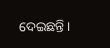ଦେଇଛନ୍ତି ।